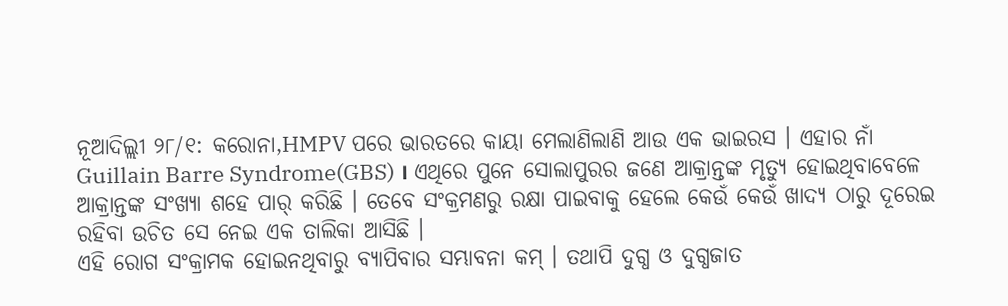ନୂଆଦିଲ୍ଲୀ ୨୮/୧: କରୋନା,HMPV ପରେ ଭାରତରେ କାୟା ମେଲାଣିଲାଣି ଆଉ ଏକ ଭାଇରସ । ଏହାର ନାଁ Guillain Barre Syndrome(GBS) । ଏଥିରେ ପୁନେ ସୋଲାପୁରର ଜଣେ ଆକ୍ରାନ୍ତଙ୍କ ମୃତ୍ୟୁ ହୋଇଥିବାବେଳେ ଆକ୍ରାନ୍ତଙ୍କ ସଂଖ୍ୟା ଶହେ ପାର୍ କରିଛି । ତେବେ ସଂକ୍ରମଣରୁ ରକ୍ଷା ପାଇବାକୁ ହେଲେ କେଉଁ କେଉଁ ଖାଦ୍ୟ ଠାରୁ ଦୂରେଇ ରହିବା ଉଚିତ ସେ ନେଇ ଏକ ତାଲିକା ଆସିଛି ।
ଏହି ରୋଗ ସଂକ୍ରାମକ ହୋଇନଥିବାରୁ ବ୍ୟାପିବାର ସମ୍ଭାବନା କମ୍ । ତଥାପି ଦୁଗ୍ଧ ଓ ଦୁଗ୍ଧଜାତ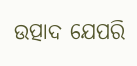ଉତ୍ପାଦ ଯେପରି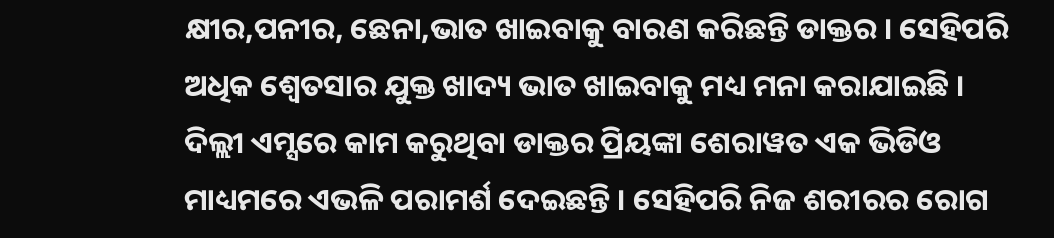କ୍ଷୀର,ପନୀର, ଛେନା,ଭାତ ଖାଇବାକୁ ବାରଣ କରିଛନ୍ତି ଡାକ୍ତର । ସେହିପରି ଅଧିକ ଶ୍ବେତସାର ଯୁକ୍ତ ଖାଦ୍ୟ ଭାତ ଖାଇବାକୁ ମଧ୍ୟ ମନା କରାଯାଇଛି । ଦିଲ୍ଲୀ ଏମ୍ସରେ କାମ କରୁଥିବା ଡାକ୍ତର ପ୍ରିୟଙ୍କା ଶେରାୱତ ଏକ ଭିଡିଓ ମାଧ୍ୟମରେ ଏଭଳି ପରାମର୍ଶ ଦେଇଛନ୍ତି । ସେହିପରି ନିଜ ଶରୀରର ରୋଗ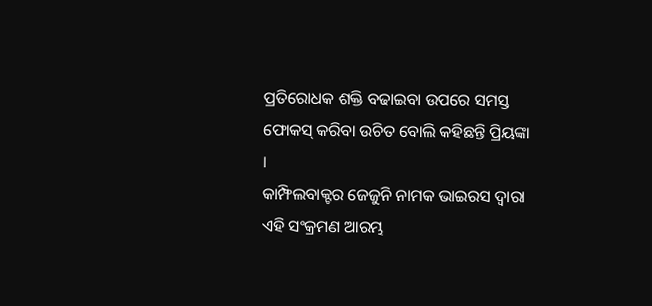ପ୍ରତିରୋଧକ ଶକ୍ତି ବଢାଇବା ଉପରେ ସମସ୍ତ ଫୋକସ୍ କରିବା ଉଚିତ ବୋଲି କହିଛନ୍ତି ପ୍ରିୟଙ୍କା ।
କାମ୍ଫିଲବାକ୍ଟର ଜେଜୁନି ନାମକ ଭାଇରସ ଦ୍ବାରା ଏହି ସଂକ୍ରମଣ ଆରମ୍ଭ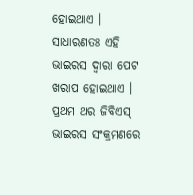ହୋଇଥାଏ । ସାଧାରଣତଃ ଏହି ଭାଇରସ ଦ୍ବାରା ପେଟ ଖରାପ ହୋଇଥାଏ । ପ୍ରଥମ ଥର ଜିବିଏସ୍ ଭାଇରସ ସଂକ୍ରମଣରେ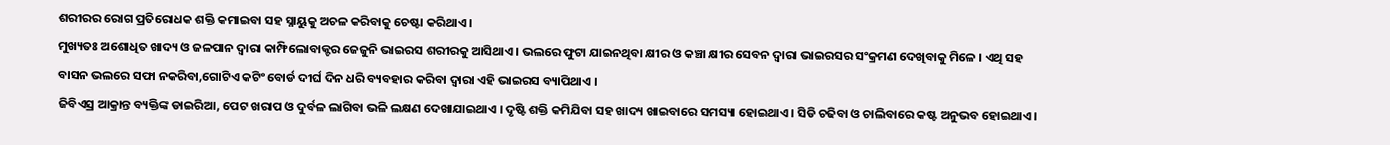ଶରୀରର ରୋଗ ପ୍ରତିରୋଧକ ଶକ୍ତି କମାଇବା ସହ ସ୍ନାୟୁକୁ ଅଚଳ କରିବାକୁ ଚେଷ୍ଟା କରିଥାଏ ।
ମୁଖ୍ୟତଃ ଅଶୋଧିତ ଖାଦ୍ୟ ଓ ଜଳପାନ ଦ୍ବାରା କାମ୍ଫିଲୋବାକ୍ଟର ଜେଜୁନି ଭାଇରସ ଶରୀରକୁ ଆସିଥାଏ । ଭଲରେ ଫୁଟା ଯାଇନଥିବା କ୍ଷୀର ଓ କଞ୍ଚା କ୍ଷୀର ସେବନ ଦ୍ବାରା ଭାଇରସର ସଂକ୍ରମଣ ଦେଖିବାକୁ ମିଳେ । ଏଥି ସହ ବାସନ ଭଲରେ ସଫା ନକରିବା,ଗୋଟିଏ କଟିଂ ବୋର୍ଡ ଦୀର୍ଘ ଦିନ ଧରି ବ୍ୟବହାର କରିବା ଦ୍ବାରା ଏହି ଭାଇରସ ବ୍ୟାପିଥାଏ ।
ଜିବିଏସ୍ର ଆକ୍ରାନ୍ତ ବ୍ୟକ୍ତିଙ୍କ ଡାଇରିଆ, ପେଟ ଖରାପ ଓ ଦୁର୍ବଳ ଲାଗିବା ଭଳି ଲକ୍ଷଣ ଦେଖାଯାଇଥାଏ । ଦୃଷ୍ଟି ଶକ୍ତି କମିଯିବା ସହ ଖାଦ୍ୟ ଖାଇବାରେ ସମସ୍ୟା ହୋଇଥାଏ । ସିଡି ଚଢିବା ଓ ଚାଲିବାରେ କଷ୍ଟ ଅନୁଭବ ହୋଇଥାଏ ।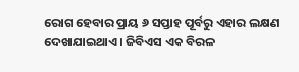ରୋଗ ହେବାର ପ୍ରାୟ ୬ ସପ୍ତାହ ପୂର୍ବରୁ ଏହାର ଲକ୍ଷଣ ଦେଖାଯାଇଥାଏ । ଜିବିଏସ ଏକ ବିରଳ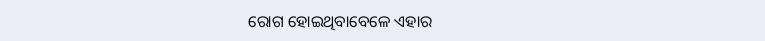ରୋଗ ହୋଇଥିବାବେଳେ ଏହାର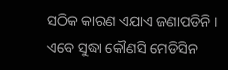ସଠିକ କାରଣ ଏଯାଏ ଜଣାପଡିନି । ଏବେ ସୁଦ୍ଧା କୌଣସି ମେଡିସିନ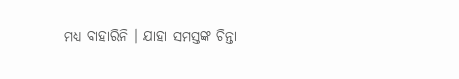ମଧ୍ୟ ବାହାରିନି । ଯାହା ସମସ୍ତଙ୍କ ଚିନ୍ତା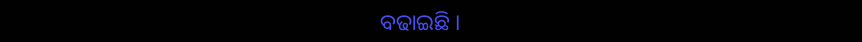ବଢାଇଛି ।